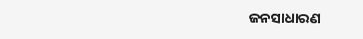ଜନସାଧାରଣ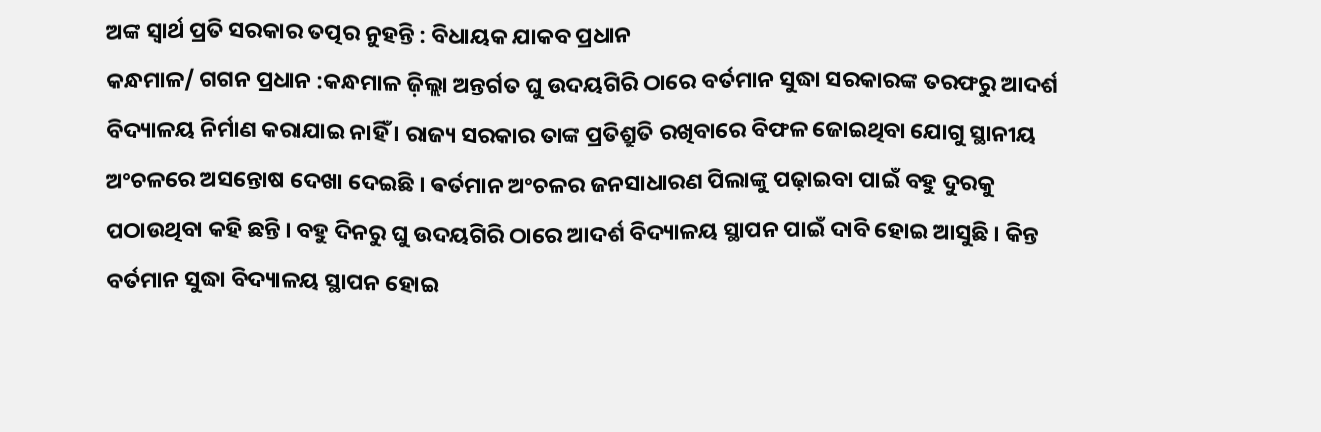ଅଙ୍କ ସ୍ୱାର୍ଥ ପ୍ରତି ସରକାର ତତ୍ପର ନୁହନ୍ତି : ବିଧାୟକ ଯାକବ ପ୍ରଧାନ
କନ୍ଧମାଳ/ ଗଗନ ପ୍ରଧାନ :କନ୍ଧମାଳ ଜ଼ିଲ୍ଲା ଅନ୍ତର୍ଗତ ଘୁ ଉଦୟଗିରି ଠାରେ ବର୍ତମାନ ସୁଦ୍ଧା ସରକାରଙ୍କ ତରଫରୁ ଆଦର୍ଶ ବିଦ୍ୟାଳୟ ନିର୍ମାଣ କରାଯାଇ ନାହିଁ । ରାଜ୍ୟ ସରକାର ତାଙ୍କ ପ୍ରତିଶ୍ରୁତି ରଖିବାରେ ବିଫଳ ଜୋଇଥିବା ଯୋଗୁ ସ୍ଥାନୀୟ ଅଂଚଳରେ ଅସନ୍ତୋଷ ଦେଖା ଦେଇଛି । ଵର୍ତମାନ ଅଂଚଳର ଜନସାଧାରଣ ପିଲାଙ୍କୁ ପଢ଼ାଇବା ପାଇଁ ବହୁ ଦୁରକୁ ପଠାଉଥିବା କହି ଛନ୍ତି । ବହୁ ଦିନରୁ ଘୁ ଉଦୟଗିରି ଠାରେ ଆଦର୍ଶ ବିଦ୍ୟାଳୟ ସ୍ଥାପନ ପାଇଁ ଦାବି ହୋଇ ଆସୁଛି । କିନ୍ତ ବର୍ତମାନ ସୁଦ୍ଧା ବିଦ୍ୟାଳୟ ସ୍ଥାପନ ହୋଇ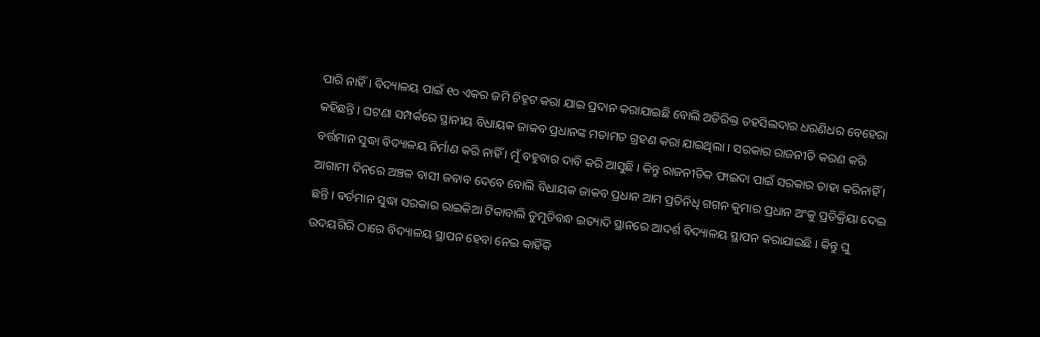ପାରି ନାହିଁ । ବିଦ୍ୟାଳୟ ପାଇଁ ୧୦ ଏକର ଜମି ଚିହ୍ନଟ କରା ଯାଇ ପ୍ରଦାନ କରାଯାଇଛି ବୋଲି ଅତିରିକ୍ତ ତହସିଲଦାର ଧରଣିଧର ବେହେରା କହିଛନ୍ତି । ଘଟଣା ସମ୍ପର୍କରେ ସ୍ଥାନୀୟ ବିଧାୟକ ଜାକବ ପ୍ରଧାନଙ୍କ ମତାମତ ଗ୍ରହଣ କରା ଯାଇଥିଲା । ସରକାର ରାଜନୀତି କରଣ କରି ବର୍ତ୍ତମାନ ସୁଦ୍ଧା ବିଦ୍ୟାଳୟ ନିର୍ମାଣ କରି ନାହିଁ । ମୁଁ ବହୁବାର ଦାବି କରି ଆସୁଛି । କିନ୍ତୁ ରାଜନୀତିକ ଫାଇଦା ପାଇଁ ସରକାର ତାହା କରିନାହିଁ । ଆଗାମୀ ଦିନରେ ଅଞ୍ଚଳ ବାସୀ ଜବାବ ଦେବେ ବୋଲି ବିଧାୟକ ଜାକବ ପ୍ରଧାନ ଆମ ପ୍ରତିନିଧି ଗଗନ କୁମାର ପ୍ରଧାନ ଅଂକୁ ପ୍ରତିକ୍ରିୟା ଦେଇ ଛନ୍ତି । ଵର୍ତମାନ ସୁଦ୍ଧା ସରକାର ରାଇକିଆ ଟିକାବାଲି ତୁମୁଡିବନ୍ଧ ଇତ୍ୟାଦି ସ୍ଥାନରେ ଆଦର୍ଶ ବିଦ୍ୟାଳୟ ସ୍ଥାପନ କରାଯାଇଛି । କିନ୍ତୁ ଘୁ ଉଦୟଗିରି ଠାରେ ବିଦ୍ୟାଳୟ ସ୍ଥାପନ ହେବା ନେଇ କାହିଁକି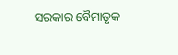ସରକାର ବୈମାତୃକ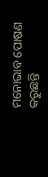ମନୋଭାବ ପୋଷଣ କରୁଛନ୍ତି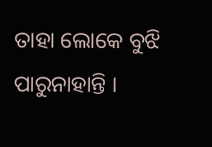ତାହା ଲୋକେ ବୁଝି ପାରୁନାହାନ୍ତି ।